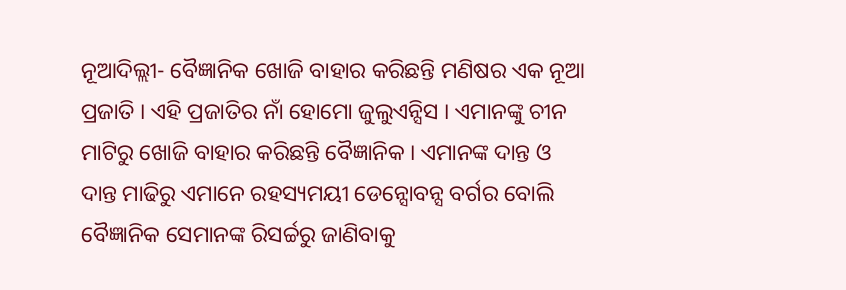ନୂଆଦିଲ୍ଲୀ- ବୈଜ୍ଞାନିକ ଖୋଜି ବାହାର କରିଛନ୍ତି ମଣିଷର ଏକ ନୂଆ ପ୍ରଜାତି । ଏହି ପ୍ରଜାତିର ନାଁ ହୋମୋ ଜୁଲୁଏନ୍ସିସ । ଏମାନଙ୍କୁ ଚୀନ ମାଟିରୁ ଖୋଜି ବାହାର କରିଛନ୍ତି ବୈଜ୍ଞାନିକ । ଏମାନଙ୍କ ଦାନ୍ତ ଓ ଦାନ୍ତ ମାଢିରୁ ଏମାନେ ରହସ୍ୟମୟୀ ଡେନ୍ସୋବନ୍ସ ବର୍ଗର ବୋଲି ବୈଜ୍ଞାନିକ ସେମାନଙ୍କ ରିସର୍ଚ୍ଚରୁ ଜାଣିବାକୁ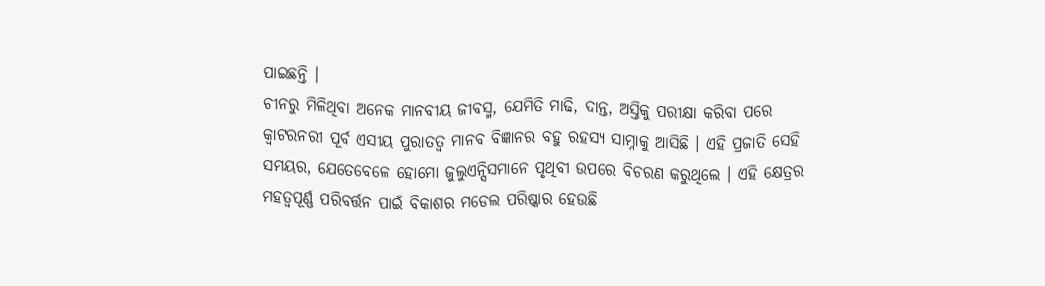ପାଇଛନ୍ତି ।
ଚୀନରୁ ମିଳିଥିବା ଅନେକ ମାନବୀୟ ଜୀବସ୍ମ, ଯେମିତି ମାଢି, ଦାନ୍ତ, ଅସ୍ତିକୁ ପରୀକ୍ଷା କରିବା ପରେ କ୍ୱାଟରନରୀ ପୂର୍ବ ଏସୀୟ ପୁରାତତ୍ୱ ମାନବ ବିଜ୍ଞାନର ବହୁ ରହସ୍ୟ ସାମ୍ନାକୁ ଆସିଛି । ଏହି ପ୍ରଜାତି ସେହି ସମୟର, ଯେତେବେଳେ ହୋମୋ ଜୁଲୁଏନ୍ସିସମାନେ ପୃଥିବୀ ଉପରେ ବିଚରଣ କରୁଥିଲେ । ଏହି କ୍ଷେତ୍ରର ମହତ୍ୱପୂର୍ଣ୍ଣ ପରିବର୍ତ୍ତନ ପାଇଁ ବିକାଶର ମଡେଲ ପରିଷ୍କାର ହେଉଛି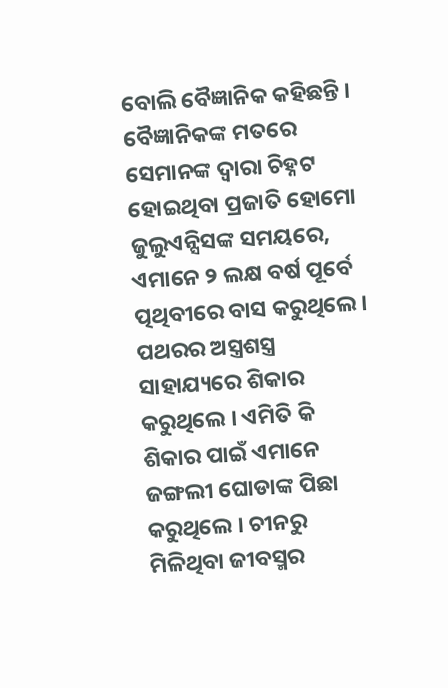ବୋଲି ବୈଜ୍ଞାନିକ କହିଛନ୍ତି ।
ବୈଜ୍ଞାନିକଙ୍କ ମତରେ ସେମାନଙ୍କ ଦ୍ୱାରା ଚିହ୍ନଟ ହୋଇଥିବା ପ୍ରଜାତି ହୋମୋ ଜୁଲୁଏନ୍ସିସଙ୍କ ସମୟରେ, ଏମାନେ ୨ ଲକ୍ଷ ବର୍ଷ ପୂର୍ବେ ତ୍ପଥିବୀରେ ବାସ କରୁଥିଲେ । ପଥରର ଅସ୍ତ୍ରଶସ୍ତ୍ର ସାହାଯ୍ୟରେ ଶିକାର କରୁଥିଲେ । ଏମିତି କି ଶିକାର ପାଇଁ ଏମାନେ ଜଙ୍ଗଲୀ ଘୋଡାଙ୍କ ପିଛା କରୁଥିଲେ । ଚୀନରୁ ମିଳିଥିବା ଜୀବସ୍ମର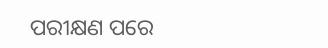ପରୀକ୍ଷଣ ପରେ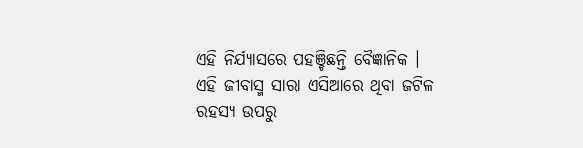ଏହି ନିର୍ଯ୍ୟାସରେ ପହଞ୍ଚିଛନ୍ତି ବୈଜ୍ଞାନିକ ।
ଏହି ଜୀବାସ୍ମ ସାରା ଏସିଆରେ ଥିବା ଜଟିଳ ରହସ୍ୟ ଉପରୁ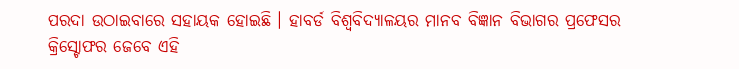ପରଦା ଉଠାଇବାରେ ସହାୟକ ହୋଇଛି । ହାବର୍ଡ ବିଶ୍ୱବିଦ୍ୟାଳୟର ମାନବ ବିଜ୍ଞାନ ବିଭାଗର ପ୍ରଫେସର କ୍ରିସ୍ଟୋଫର ଜେବେ ଏହି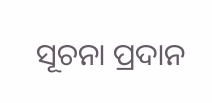ସୂଚନା ପ୍ରଦାନ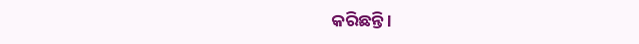କରିଛନ୍ତି ।